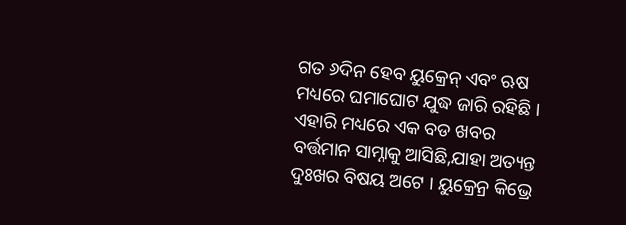ଗତ ୬ଦିନ ହେବ ୟୁକ୍ରେନ୍ ଏବଂ ଋଷ ମଧ୍ୟରେ ଘମାଘୋଟ ଯୁଦ୍ଧ ଜାରି ରହିଛି । ଏହାରି ମଧ୍ୟରେ ଏକ ବଡ ଖବର ବର୍ତ୍ତମାନ ସାମ୍ନାକୁ ଆସିଛି,ଯାହା ଅତ୍ୟନ୍ତ ଦୁଃଖର ବିଷୟ ଅଟେ । ୟୁକ୍ରେନ୍ର କିଭ୍ରେ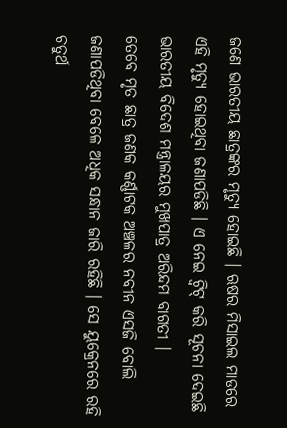ଜଣେ ଭାରତୀୟ ଛାତ୍ରଙ୍କର ମୃତ୍ୟୁ ହୋଇଛି । ଋଷର ମିସାଇଲ ମାଡରେ ଏହି ମୃତ୍ୟୁ ହୋଇଥିବା ଜଣାପଡିଛି । ଏ ନେଇ ଟ୍ବିଟ୍ କରି ସୂଚନା ଦେଇଛି ଭାରତୀୟ ବିଦେଶ ମନ୍ତ୍ରାଳୟର ମୁଖପାତ୍ର ଅରିନ୍ଦମ ବାଗତୀ ।
ତେବେ ମୃତ ଛାତ୍ର ଜଣକ କର୍ଣ୍ଣାଟକ ଅଞ୍ଚଳର ନବୀନ ଏସଜି ବୋଲି ଜଣାପଡିଥିବା ବେଳେ ଅଧିକ ସନ୍ଧାନ ଜାରି ରହିଛି । ସେ ୟୁକ୍ରେନରେ ରହି ଚତୁର୍ଥ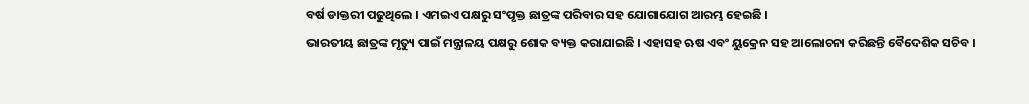ବର୍ଷ ଡାକ୍ତରୀ ପଢୁଥିଲେ । ଏମଇଏ ପକ୍ଷରୁ ସଂପୃକ୍ତ ଛାତ୍ରଙ୍କ ପରିବାର ସହ ଯୋଗାଯୋଗ ଆରମ୍ଭ ହେଇଛି ।
ଭାରତୀୟ ଛାତ୍ରଙ୍କ ମୃତ୍ୟୁ ପାଇଁ ମନ୍ତ୍ରାଳୟ ପକ୍ଷରୁ ଶୋକ ବ୍ୟକ୍ତ କରାଯାଇଛି । ଏହାସହ ଋଷ ଏବଂ ୟୁକ୍ରେନ ସହ ଆଲୋଚନା କରିଛନ୍ତି ବୈଦେଶିକ ସଚିବ ।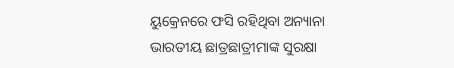ୟୁକ୍ରେନରେ ଫସି ରହିଥିବା ଅନ୍ୟାନା ଭାରତୀୟ ଛାତ୍ରଛାତ୍ରୀମାଙ୍କ ସୁରକ୍ଷା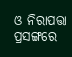ଓ ନିରାପତ୍ତା ପ୍ରସଙ୍ଗରେ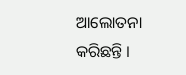ଆଲୋତନା କରିଛନ୍ତି ।